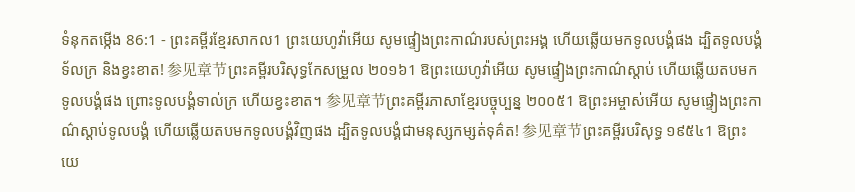ទំនុកតម្កើង 86:1 - ព្រះគម្ពីរខ្មែរសាកល1 ព្រះយេហូវ៉ាអើយ សូមផ្ទៀងព្រះកាណ៌របស់ព្រះអង្គ ហើយឆ្លើយមកទូលបង្គំផង ដ្បិតទូលបង្គំទ័លក្រ និងខ្វះខាត! 参见章节ព្រះគម្ពីរបរិសុទ្ធកែសម្រួល ២០១៦1 ឱព្រះយេហូវ៉ាអើយ សូមផ្ទៀងព្រះកាណ៌ស្តាប់ ហើយឆ្លើយតបមកទូលបង្គំផង ព្រោះទូលបង្គំទាល់ក្រ ហើយខ្វះខាត។ 参见章节ព្រះគម្ពីរភាសាខ្មែរបច្ចុប្បន្ន ២០០៥1 ឱព្រះអម្ចាស់អើយ សូមផ្ទៀងព្រះកាណ៌ស្ដាប់ទូលបង្គំ ហើយឆ្លើយតបមកទូលបង្គំវិញផង ដ្បិតទូលបង្គំជាមនុស្សកម្សត់ទុគ៌ត! 参见章节ព្រះគម្ពីរបរិសុទ្ធ ១៩៥៤1 ឱព្រះយេ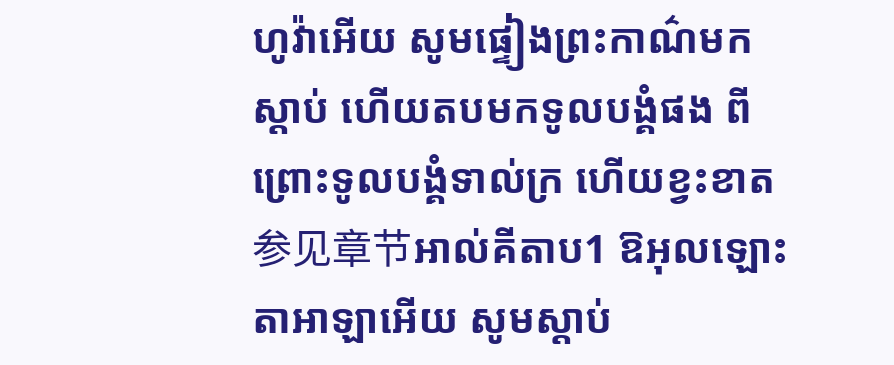ហូវ៉ាអើយ សូមផ្ទៀងព្រះកាណ៌មកស្តាប់ ហើយតបមកទូលបង្គំផង ពីព្រោះទូលបង្គំទាល់ក្រ ហើយខ្វះខាត 参见章节អាល់គីតាប1 ឱអុលឡោះតាអាឡាអើយ សូមស្តាប់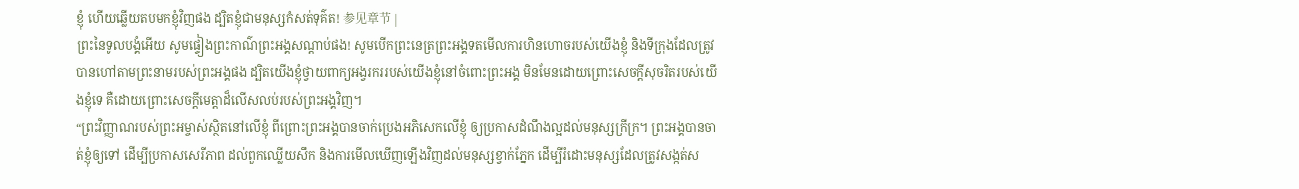ខ្ញុំ ហើយឆ្លើយតបមកខ្ញុំវិញផង ដ្បិតខ្ញុំជាមនុស្សកំសត់ទុគ៌ត! 参见章节 |
ព្រះនៃទូលបង្គំអើយ សូមផ្ទៀងព្រះកាណ៌ព្រះអង្គសណ្ដាប់ផង! សូមបើកព្រះនេត្រព្រះអង្គទតមើលការហិនហោចរបស់យើងខ្ញុំ និងទីក្រុងដែលត្រូវបានហៅតាមព្រះនាមរបស់ព្រះអង្គផង ដ្បិតយើងខ្ញុំថ្វាយពាក្យអង្វរកររបស់យើងខ្ញុំនៅចំពោះព្រះអង្គ មិនមែនដោយព្រោះសេចក្ដីសុចរិតរបស់យើងខ្ញុំទេ គឺដោយព្រោះសេចក្ដីមេត្តាដ៏លើសលប់របស់ព្រះអង្គវិញ។
“ព្រះវិញ្ញាណរបស់ព្រះអម្ចាស់ស្ថិតនៅលើខ្ញុំ ពីព្រោះព្រះអង្គបានចាក់ប្រេងអភិសេកលើខ្ញុំ ឲ្យប្រកាសដំណឹងល្អដល់មនុស្សក្រីក្រ។ ព្រះអង្គបានចាត់ខ្ញុំឲ្យទៅ ដើម្បីប្រកាសសេរីភាព ដល់ពួកឈ្លើយសឹក និងការមើលឃើញឡើងវិញដល់មនុស្សខ្វាក់ភ្នែក ដើម្បីរំដោះមនុស្សដែលត្រូវសង្កត់ស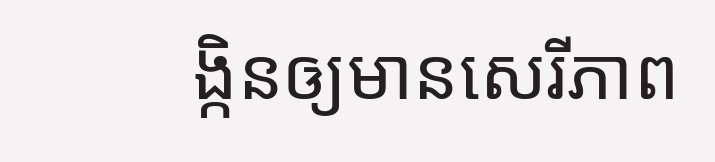ង្កិនឲ្យមានសេរីភាព